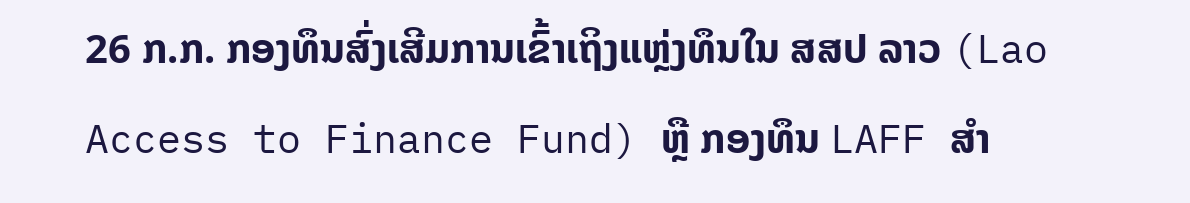26 ກ.ກ. ກອງທຶນສົ່ງເສີມການເຂົ້າເຖິງແຫຼ່ງທຶນໃນ ສສປ ລາວ (Lao Access to Finance Fund) ຫຼື ກອງທຶນ LAFF ສໍາ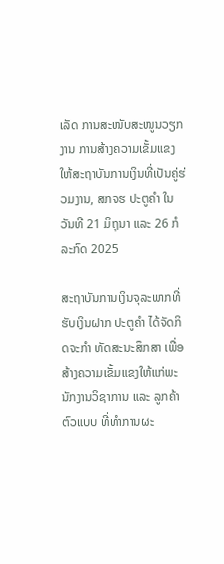ເລັດ ການສະໜັບສະໜູນວຽກງານ ການສ້າງຄວາມເຂັ້ມແຂງໃຫ້ສະຖາບັນການເງິນທີ່ເປັນຄູ່ຮ່ວມງານ, ສກຈຮ ປະຕູຄຳ ໃນວັນທີ 21 ມິຖຸນາ ແລະ 26 ກໍລະກົດ 2025

ສະຖາບັນການເງິນຈຸລະພາກທີ່ຮັບເງິນຝາກ ປະຕູຄໍາ ໄດ້ຈັດກິດຈະກໍາ ທັດສະນະສຶກສາ ເພື່ອສ້າງຄວາມເຂັ້ມແຂງໃຫ້ແກ່ພະນັກງານວິຊາການ ແລະ ລູກຄ້າຕົວແບບ ທີ່ທຳການຜະ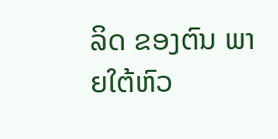ລິດ ຂອງຕົນ ພາຍໃຕ້ຫົວ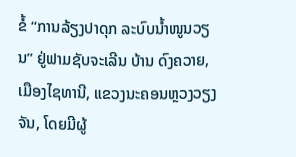ຂໍ້ “ການລ້ຽງປາດຸກ ລະບົບນ້ຳໜູນວຽນ” ຢູ່ຟາມຊັບຈະເລີນ ບ້ານ ດົງຄວາຍ, ເມືອງໄຊທານີ, ແຂວງນະຄອນຫຼວງວຽງຈັນ, ໂດຍມີຜູ້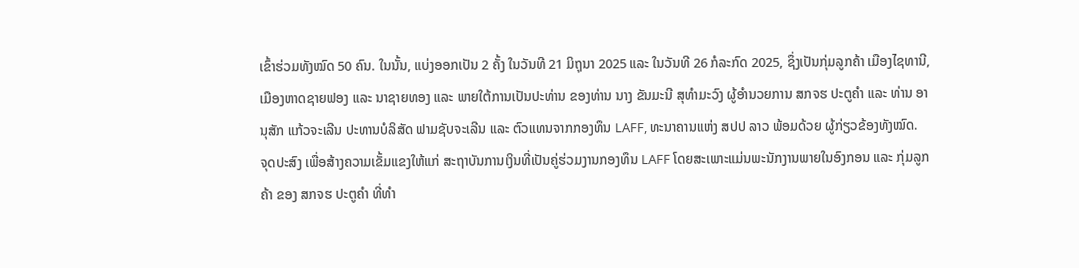ເຂົ້າຮ່ວມທັງໝົດ 50 ຄົນ. ໃນນັ້ນ, ແບ່ງອອກເປັນ 2 ຄັ້ງ ໃນວັນທີ 21 ມິຖຸນາ 2025 ແລະ ໃນວັນທີ 26 ກໍລະກົດ 2025, ຊຶ່ງເປັນກຸ່ມລູກຄ້າ ເມືອງໄຊທານີ, ເມືອງຫາດຊາຍຟອງ ແລະ ນາຊາຍທອງ ແລະ ພາຍໃຕ້ການເປັນປະທ່ານ ຂອງທ່ານ ນາງ ຂັນມະນີ ສຸທໍາມະວົງ ຜູ້ອຳນວຍການ ສກຈຮ ປະຕູຄໍາ ແລະ ທ່ານ ອານຸສັກ ແກ້ວຈະເລີນ ປະທານບໍລິສັດ ຟາມຊັບຈະເລີນ ແລະ ຕົວແທນຈາກກອງທຶນ LAFF, ທະນາຄານແຫ່ງ ສປປ ລາວ ພ້ອມດ້ວຍ ຜູ້ກ່ຽວຂ້ອງທັງໝົດ.
ຈຸດປະສົງ ເພື່ອສ້າງຄວາມເຂັ້ມແຂງໃຫ້ແກ່ ສະຖາບັນການເງິນທີ່ເປັນຄູ່ຮ່ວມງານກອງທຶນ LAFF ໂດຍສະເພາະແມ່ນພະນັກງານພາຍໃນອົງກອນ ແລະ ກຸ່ມລູກຄ້າ ຂອງ ສກຈຮ ປະຕູຄຳ ທີ່ທຳ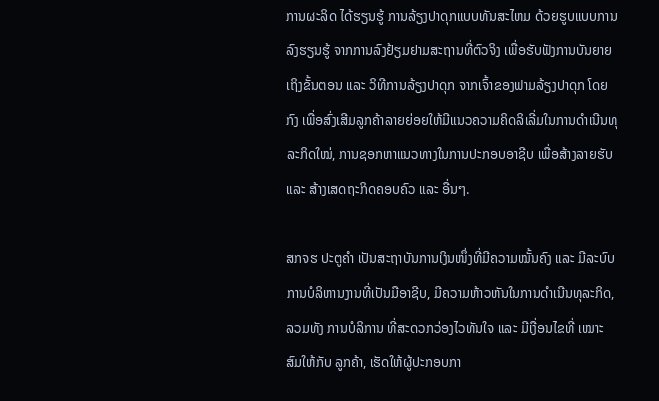ການຜະລິດ ໄດ້ຮຽນຮູ້ ການລ້ຽງປາດຸກແບບທັນສະໄຫມ ດ້ວຍຮູບແບບການລົງຮຽນຮູ້ ຈາກການລົງຢ້ຽມຢາມສະຖານທີ່ຕົວຈິງ ເພື່ອຮັບຟັງການບັນຍາຍ ເຖິງຂັ້ນຕອນ ແລະ ວິທີການລ້ຽງປາດຸກ ຈາກເຈົ້າຂອງຟາມລ້ຽງປາດຸກ ໂດຍກົງ ເພື່ອສົ່ງເສີມລູກຄ້າລາຍຍ່ອຍໃຫ້ມີແນວຄວາມຄິດລິເລີ່ມໃນການດຳເນີນທຸລະກິດໃໝ່, ການຊອກຫາແນວທາງໃນການປະກອບອາຊີບ ເພື່ອສ້າງລາຍຮັບ ແລະ ສ້າງເສດຖະກິດຄອບຄົວ ແລະ ອື່ນໆ.

ສກຈຮ ປະຕູຄຳ ເປັນສະຖາບັນການເງິນໜຶ່ງທີ່ມີຄວາມໝັ້ນຄົງ ແລະ ມີລະບົບການບໍລິຫານງານທີ່ເປັນມືອາຊີບ, ມີຄວາມຫ້າວຫັນໃນການດຳເນີນທຸລະກິດ, ລວມທັງ ການບໍລິການ ທີ່ສະດວກວ່ອງໄວທັນໃຈ ແລະ ມີເງື່ອນໄຂທີ່ ເໝາະສົມໃຫ້ກັບ ລູກຄ້າ, ເຮັດໃຫ້ຜູ້ປະກອບກາ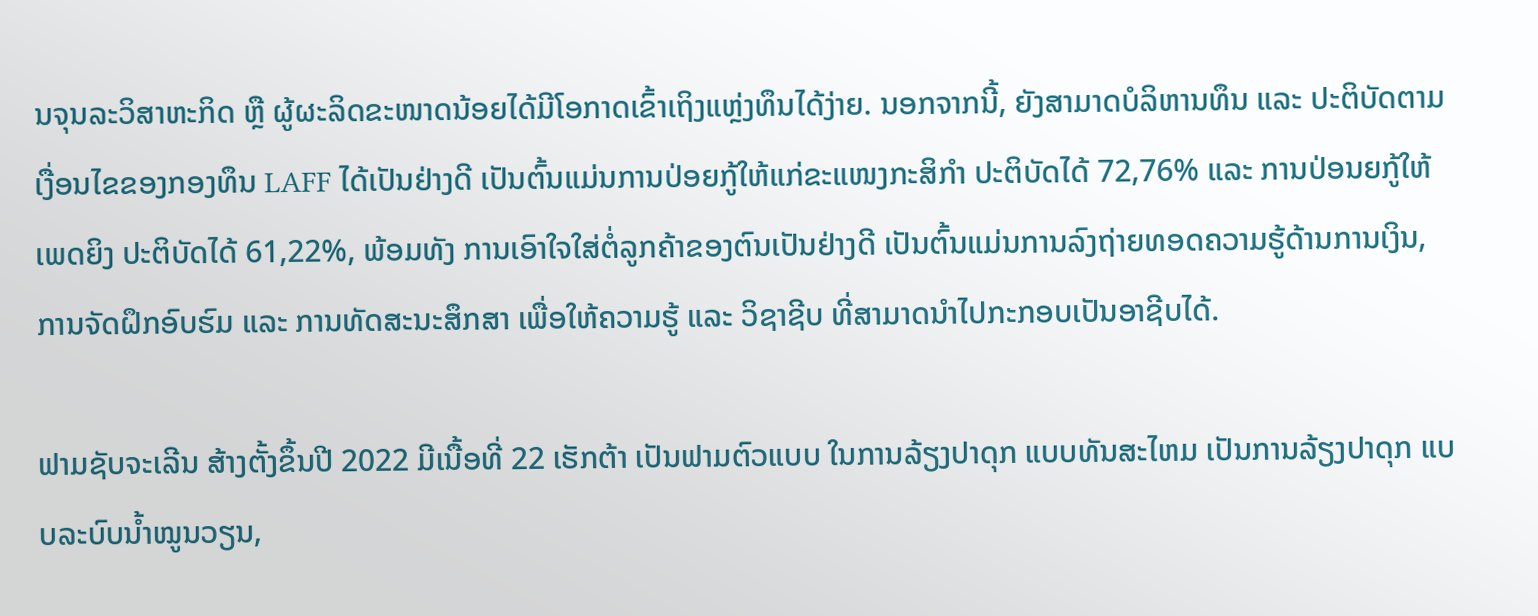ນຈຸນລະວິສາຫະກິດ ຫຼື ຜູ້ຜະລິດຂະໜາດນ້ອຍໄດ້ມີໂອກາດເຂົ້າເຖິງແຫຼ່ງທຶນໄດ້ງ່າຍ. ນອກຈາກນີ້, ຍັງສາມາດບໍລິຫານທຶນ ແລະ ປະຕິບັດຕາມເງື່ອນໄຂຂອງກອງທຶນ LAFF ໄດ້ເປັນຢ່າງດີ ເປັນຕົ້ນແມ່ນການປ່ອຍກູ້ໃຫ້ແກ່ຂະແໜງກະສິກຳ ປະຕິບັດໄດ້ 72,76% ແລະ ການປ່ອນຍກູ້ໃຫ້ເພດຍິງ ປະຕິບັດໄດ້ 61,22%, ພ້ອມທັງ ການເອົາໃຈໃສ່ຕໍ່ລູກຄ້າຂອງຕົນເປັນຢ່າງດີ ເປັນຕົ້ນແມ່ນການລົງຖ່າຍທອດຄວາມຮູ້ດ້ານການເງິນ, ການຈັດຝຶກອົບຮົມ ແລະ ການທັດສະນະສຶກສາ ເພື່ອໃຫ້ຄວາມຮູ້ ແລະ ວິຊາຊີບ ທີ່ສາມາດນຳໄປກະກອບເປັນອາຊີບໄດ້.

ຟາມຊັບຈະເລີນ ສ້າງຕັ້ງຂຶ້ນປີ 2022 ມີເນື້ອທີ່ 22 ເຮັກຕ້າ ເປັນຟາມຕົວແບບ ໃນການລ້ຽງປາດຸກ ແບບທັນສະໄຫມ ເປັນການລ້ຽງປາດຸກ ແບບລະບົບນໍ້າໝູນວຽນ,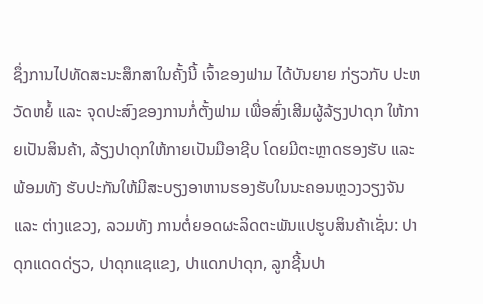ຊຶ່ງການໄປທັດສະນະສຶກສາໃນຄັ້ງນີ້ ເຈົ້າຂອງຟາມ ໄດ້ບັນຍາຍ ກ່ຽວກັບ ປະຫວັດຫຍໍ້ ແລະ ຈຸດປະສົງຂອງການກໍ່ຕັ້ງຟາມ ເພື່ອສົ່ງເສີມຜູ້ລ້ຽງປາດຸກ ໃຫ້ກາຍເປັນສິນຄ້າ, ລ້ຽງປາດຸກໃຫ້ກາຍເປັນມືອາຊີບ ໂດຍມີຕະຫຼາດຮອງຮັບ ແລະ ພ້ອມທັງ ຮັບປະກັນໃຫ້ມີສະບຽງອາຫານຮອງຮັບໃນນະຄອນຫຼວງວຽງຈັນ ແລະ ຕ່າງແຂວງ, ລວມທັງ ການຕໍ່ຍອດຜະລິດຕະພັນແປຮູບສິນຄ້າເຊັ່ນ: ປາດຸກແດດດ່ຽວ, ປາດຸກແຊແຂງ, ປາແດກປາດຸກ, ລູກຊີ້ນປາ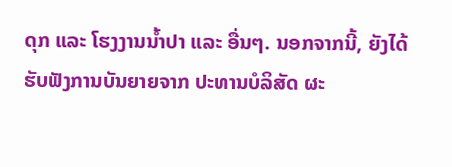ດຸກ ແລະ ໂຮງງານນໍ້າປາ ແລະ ອື່ນໆ. ນອກຈາກນີ້, ຍັງໄດ້ຮັບຟັງການບັນຍາຍຈາກ ປະທານບໍລິສັດ ຜະ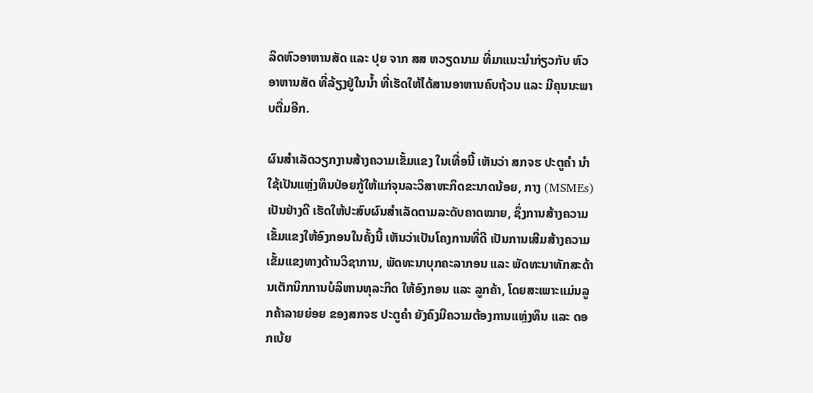ລິດຫົວອາຫານສັດ ແລະ ປຸຍ ຈາກ ສສ ຫວຽດນາມ ທີ່ມາແນະນໍາກ່ຽວກັບ ຫົວອາຫານສັດ ທີ່ລ້ຽງຢູ່ໃນນໍ້າ ທີ່ເຮັດໃຫ້ໄດ້ສານອາຫານຄົບຖ້ວນ ແລະ ມີຄຸນນະພາບຕື່ມອີກ.

ຜົນສໍາເລັດວຽກງານສ້າງຄວາມເຂັ້ມແຂງ ໃນເທື່ອນີ້ ເຫັນວ່າ ສກຈຮ ປະຕູຄຳ ນໍາໃຊ້ເປັນແຫຼ່ງທຶນປ່ອຍກູ້ໃຫ້ແກ່ຈຸນລະວິສາຫະກິດຂະນາດນ້ອຍ, ກາງ (MSMEs) ເປັນຢ່າງດີ ເຮັດໃຫ້ປະສົບຜົນສຳເລັດຕາມລະດັບຄາດໝາຍ, ຊຶ່ງການສ້າງຄວາມເຂັ້ມແຂງໃຫ້ອົງກອນໃນຄັ້ງນີ້ ເຫັນວ່າເປັນໂຄງການທີ່ດີ ເປັນການເສີມສ້າງຄວາມເຂັ້ມແຂງທາງດ້ານວິຊາການ, ພັດທະນາບຸກຄະລາກອນ ແລະ ພັດທະນາທັກສະດ້ານເຕັກນິກການບໍລິຫານທຸລະກິດ ໃຫ້ອົງກອນ ແລະ ລູກຄ້າ, ໂດຍສະເພາະແມ່ນລູກຄ້າລາຍຍ່ອຍ ຂອງສກຈຮ ປະຕູຄຳ ຍັງຄົງມີຄວາມຕ້ອງການແຫຼ່ງທຶນ ແລະ ດອກເບ້ຍ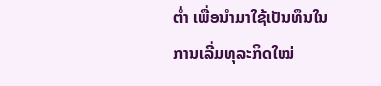ຕໍ່າ ເພື່ອນໍາມາໃຊ້ເປັນທຶນໃນການເລີ່ມທຸລະກິດໃໝ່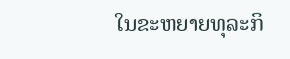ໃນຂະຫຍາຍທຸລະກິ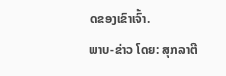ດຂອງເຂົາເຈົ້າ.
ພາບ-ຂ່າວ ໂດຍ: ສຸກລາຕີ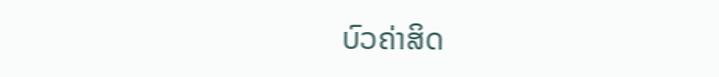ບົວຄ່າສິດ